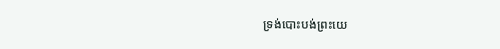ទ្រង់បោះបង់ព្រះយេ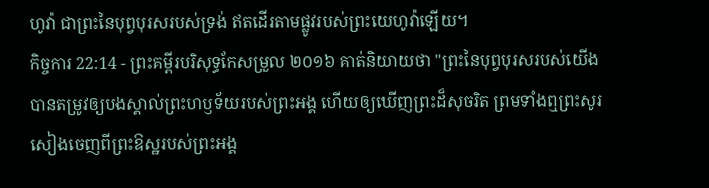ហូវ៉ា ជាព្រះនៃបុព្វបុរសរបស់ទ្រង់ ឥតដើរតាមផ្លូវរបស់ព្រះយេហូវ៉ាឡើយ។
កិច្ចការ 22:14 - ព្រះគម្ពីរបរិសុទ្ធកែសម្រួល ២០១៦ គាត់និយាយថា "ព្រះនៃបុព្វបុរសរបស់យើង បានតម្រូវឲ្យបងស្គាល់ព្រះហឫទ័យរបស់ព្រះអង្គ ហើយឲ្យឃើញព្រះដ៏សុចរិត ព្រមទាំងឮព្រះសូរសៀងចេញពីព្រះឱស្ឋរបស់ព្រះអង្គ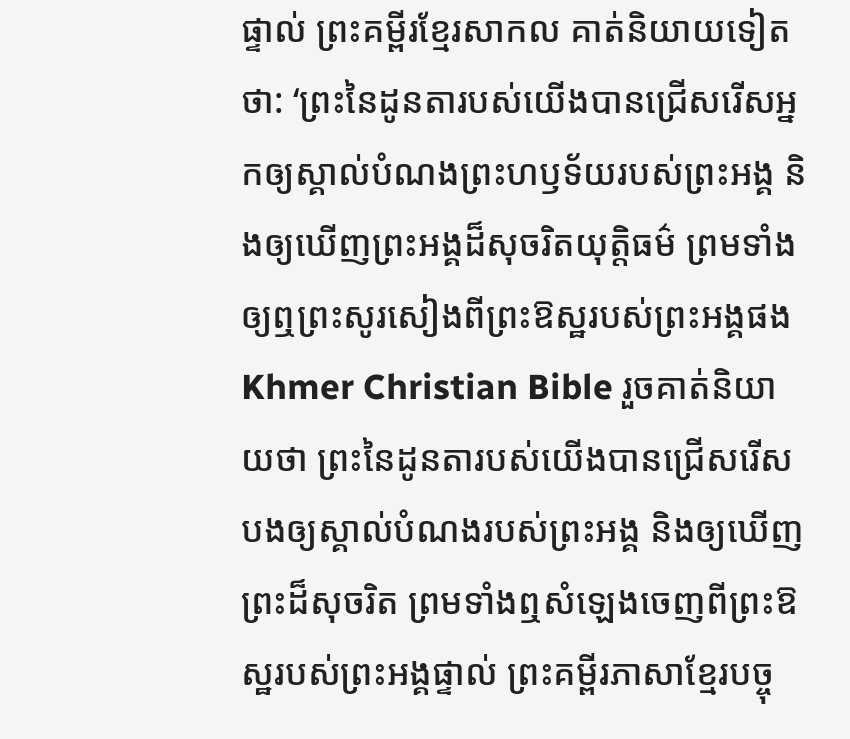ផ្ទាល់ ព្រះគម្ពីរខ្មែរសាកល គាត់និយាយទៀតថា: ‘ព្រះនៃដូនតារបស់យើងបានជ្រើសរើសអ្នកឲ្យស្គាល់បំណងព្រះហឫទ័យរបស់ព្រះអង្គ និងឲ្យឃើញព្រះអង្គដ៏សុចរិតយុត្តិធម៌ ព្រមទាំងឲ្យឮព្រះសូរសៀងពីព្រះឱស្ឋរបស់ព្រះអង្គផង Khmer Christian Bible រួចគាត់និយាយថា ព្រះនៃដូនតារបស់យើងបានជ្រើសរើសបងឲ្យស្គាល់បំណងរបស់ព្រះអង្គ និងឲ្យឃើញព្រះដ៏សុចរិត ព្រមទាំងឮសំឡេងចេញពីព្រះឱស្ឋរបស់ព្រះអង្គផ្ទាល់ ព្រះគម្ពីរភាសាខ្មែរបច្ចុ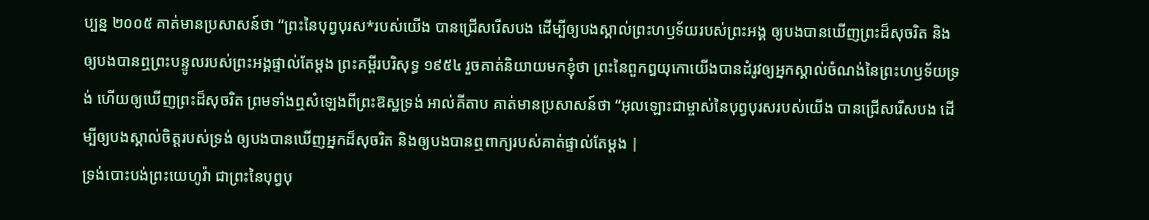ប្បន្ន ២០០៥ គាត់មានប្រសាសន៍ថា “ព្រះនៃបុព្វបុរស*របស់យើង បានជ្រើសរើសបង ដើម្បីឲ្យបងស្គាល់ព្រះហឫទ័យរបស់ព្រះអង្គ ឲ្យបងបានឃើញព្រះដ៏សុចរិត និងឲ្យបងបានឮព្រះបន្ទូលរបស់ព្រះអង្គផ្ទាល់តែម្ដង ព្រះគម្ពីរបរិសុទ្ធ ១៩៥៤ រួចគាត់និយាយមកខ្ញុំថា ព្រះនៃពួកឰយុកោយើងបានដំរូវឲ្យអ្នកស្គាល់ចំណង់នៃព្រះហឫទ័យទ្រង់ ហើយឲ្យឃើញព្រះដ៏សុចរិត ព្រមទាំងឮសំឡេងពីព្រះឱស្ឋទ្រង់ អាល់គីតាប គាត់មានប្រសាសន៍ថា “អុលឡោះជាម្ចាស់នៃបុព្វបុរសរបស់យើង បានជ្រើសរើសបង ដើម្បីឲ្យបងស្គាល់ចិត្តរបស់ទ្រង់ ឲ្យបងបានឃើញអ្នកដ៏សុចរិត និងឲ្យបងបានឮពាក្យរបស់គាត់ផ្ទាល់តែម្ដង |
ទ្រង់បោះបង់ព្រះយេហូវ៉ា ជាព្រះនៃបុព្វបុ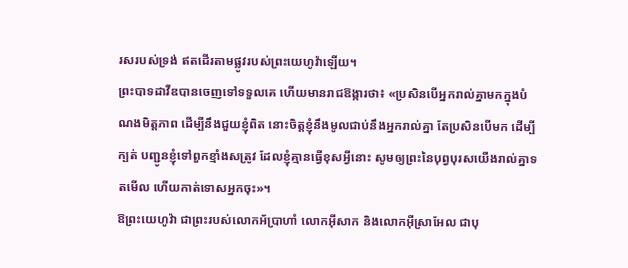រសរបស់ទ្រង់ ឥតដើរតាមផ្លូវរបស់ព្រះយេហូវ៉ាឡើយ។
ព្រះបាទដាវីឌបានចេញទៅទទួលគេ ហើយមានរាជឱង្ការថា៖ «ប្រសិនបើអ្នករាល់គ្នាមកក្នុងបំណងមិត្តភាព ដើម្បីនឹងជួយខ្ញុំពិត នោះចិត្តខ្ញុំនឹងមូលជាប់នឹងអ្នករាល់គ្នា តែប្រសិនបើមក ដើម្បីក្បត់ បញ្ជូនខ្ញុំទៅពួកខ្មាំងសត្រូវ ដែលខ្ញុំគ្មានធ្វើខុសអ្វីនោះ សូមឲ្យព្រះនៃបុព្វបុរសយើងរាល់គ្នាទតមើល ហើយកាត់ទោសអ្នកចុះ»។
ឱព្រះយេហូវ៉ា ជាព្រះរបស់លោកអ័ប្រាហាំ លោកអ៊ីសាក និងលោកអ៊ីស្រាអែល ជាបុ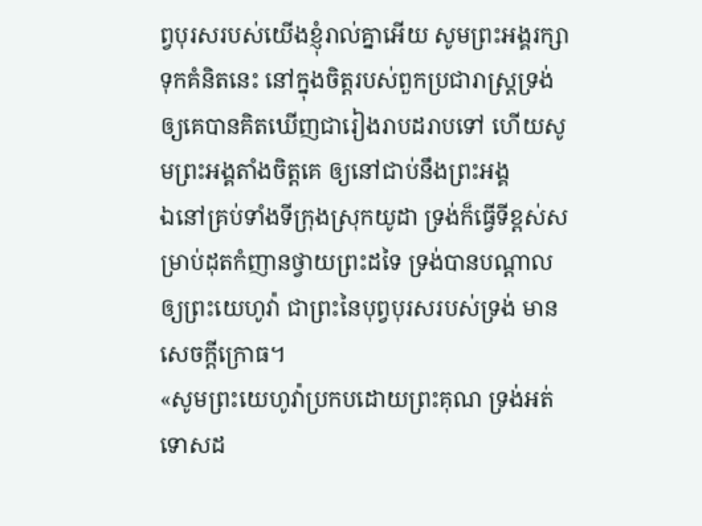ព្វបុរសរបស់យើងខ្ញុំរាល់គ្នាអើយ សូមព្រះអង្គរក្សាទុកគំនិតនេះ នៅក្នុងចិត្តរបស់ពួកប្រជារាស្ត្រទ្រង់ ឲ្យគេបានគិតឃើញជារៀងរាបដរាបទៅ ហើយសូមព្រះអង្គតាំងចិត្តគេ ឲ្យនៅជាប់នឹងព្រះអង្គ
ឯនៅគ្រប់ទាំងទីក្រុងស្រុកយូដា ទ្រង់ក៏ធ្វើទីខ្ពស់សម្រាប់ដុតកំញានថ្វាយព្រះដទៃ ទ្រង់បានបណ្ដាលឲ្យព្រះយេហូវ៉ា ជាព្រះនៃបុព្វបុរសរបស់ទ្រង់ មានសេចក្ដីក្រោធ។
«សូមព្រះយេហូវ៉ាប្រកបដោយព្រះគុណ ទ្រង់អត់ទោសដ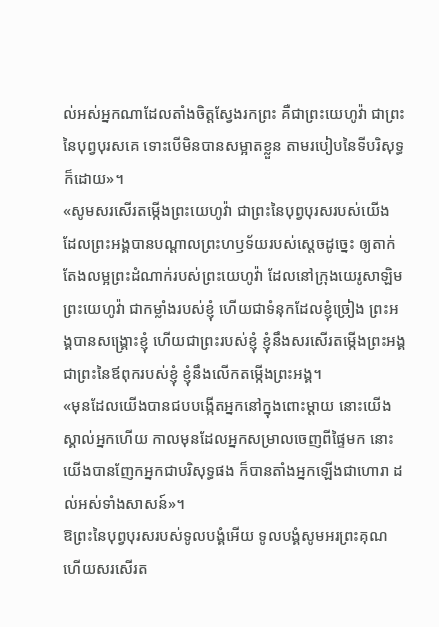ល់អស់អ្នកណាដែលតាំងចិត្តស្វែងរកព្រះ គឺជាព្រះយេហូវ៉ា ជាព្រះនៃបុព្វបុរសគេ ទោះបើមិនបានសម្អាតខ្លួន តាមរបៀបនៃទីបរិសុទ្ធក៏ដោយ»។
«សូមសរសើរតម្កើងព្រះយេហូវ៉ា ជាព្រះនៃបុព្វបុរសរបស់យើង ដែលព្រះអង្គបានបណ្ដាលព្រះហឫទ័យរបស់ស្តេចដូច្នេះ ឲ្យតាក់តែងលម្អព្រះដំណាក់របស់ព្រះយេហូវ៉ា ដែលនៅក្រុងយេរូសាឡិម
ព្រះយេហូវ៉ា ជាកម្លាំងរបស់ខ្ញុំ ហើយជាទំនុកដែលខ្ញុំច្រៀង ព្រះអង្គបានសង្គ្រោះខ្ញុំ ហើយជាព្រះរបស់ខ្ញុំ ខ្ញុំនឹងសរសើរតម្កើងព្រះអង្គ ជាព្រះនៃឪពុករបស់ខ្ញុំ ខ្ញុំនឹងលើកតម្កើងព្រះអង្គ។
«មុនដែលយើងបានជបបង្កើតអ្នកនៅក្នុងពោះម្តាយ នោះយើងស្គាល់អ្នកហើយ កាលមុនដែលអ្នកសម្រាលចេញពីផ្ទៃមក នោះយើងបានញែកអ្នកជាបរិសុទ្ធផង ក៏បានតាំងអ្នកឡើងជាហោរា ដល់អស់ទាំងសាសន៍»។
ឱព្រះនៃបុព្វបុរសរបស់ទូលបង្គំអើយ ទូលបង្គំសូមអរព្រះគុណ ហើយសរសើរត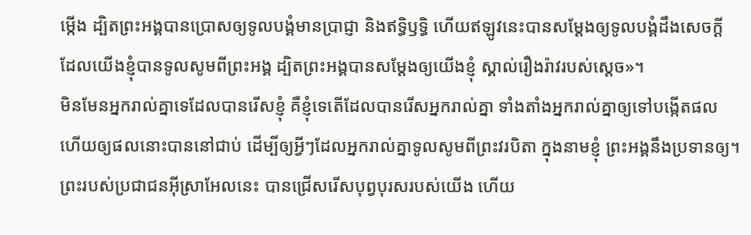ម្កើង ដ្បិតព្រះអង្គបានប្រោសឲ្យទូលបង្គំមានប្រាជ្ញា និងឥទ្ធិឫទ្ធិ ហើយឥឡូវនេះបានសម្ដែងឲ្យទូលបង្គំដឹងសេចក្ដី ដែលយើងខ្ញុំបានទូលសូមពីព្រះអង្គ ដ្បិតព្រះអង្គបានសម្ដែងឲ្យយើងខ្ញុំ ស្គាល់រឿងរ៉ាវរបស់ស្តេច»។
មិនមែនអ្នករាល់គ្នាទេដែលបានរើសខ្ញុំ គឺខ្ញុំទេតើដែលបានរើសអ្នករាល់គ្នា ទាំងតាំងអ្នករាល់គ្នាឲ្យទៅបង្កើតផល ហើយឲ្យផលនោះបាននៅជាប់ ដើម្បីឲ្យអ្វីៗដែលអ្នករាល់គ្នាទូលសូមពីព្រះវរបិតា ក្នុងនាមខ្ញុំ ព្រះអង្គនឹងប្រទានឲ្យ។
ព្រះរបស់ប្រជាជនអ៊ីស្រាអែលនេះ បានជ្រើសរើសបុព្វបុរសរបស់យើង ហើយ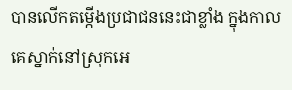បានលើកតម្កើងប្រជាជននេះជាខ្លាំង ក្នុងកាលគេស្នាក់នៅស្រុកអេ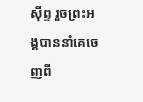ស៊ីព្ទ រួចព្រះអង្គបាននាំគេចេញពី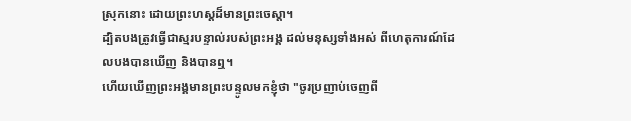ស្រុកនោះ ដោយព្រះហស្តដ៏មានព្រះចេស្តា។
ដ្បិតបងត្រូវធ្វើជាស្មរបន្ទាល់របស់ព្រះអង្គ ដល់មនុស្សទាំងអស់ ពីហេតុការណ៍ដែលបងបានឃើញ និងបានឮ។
ហើយឃើញព្រះអង្គមានព្រះបន្ទូលមកខ្ញុំថា "ចូរប្រញាប់ចេញពី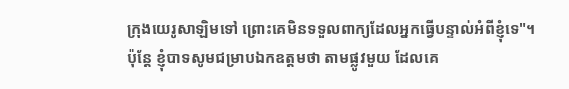ក្រុងយេរូសាឡិមទៅ ព្រោះគេមិនទទួលពាក្យដែលអ្នកធ្វើបន្ទាល់អំពីខ្ញុំទេ"។
ប៉ុន្តែ ខ្ញុំបាទសូមជម្រាបឯកឧត្ដមថា តាមផ្លូវមួយ ដែលគេ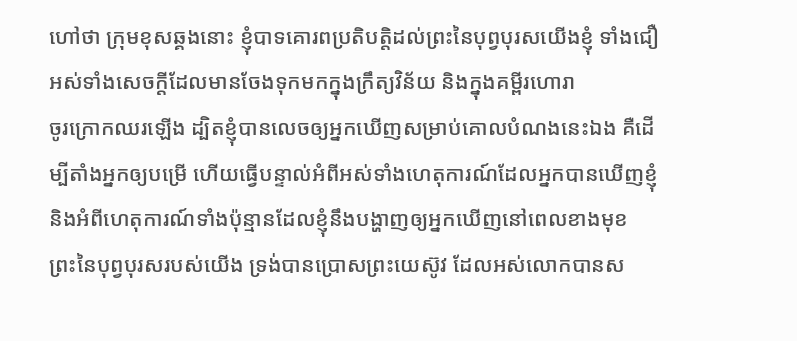ហៅថា ក្រុមខុសឆ្គងនោះ ខ្ញុំបាទគោរពប្រតិបត្តិដល់ព្រះនៃបុព្វបុរសយើងខ្ញុំ ទាំងជឿអស់ទាំងសេចក្ដីដែលមានចែងទុកមកក្នុងក្រឹត្យវិន័យ និងក្នុងគម្ពីរហោរា
ចូរក្រោកឈរឡើង ដ្បិតខ្ញុំបានលេចឲ្យអ្នកឃើញសម្រាប់គោលបំណងនេះឯង គឺដើម្បីតាំងអ្នកឲ្យបម្រើ ហើយធ្វើបន្ទាល់អំពីអស់ទាំងហេតុការណ៍ដែលអ្នកបានឃើញខ្ញុំ និងអំពីហេតុការណ៍ទាំងប៉ុន្មានដែលខ្ញុំនឹងបង្ហាញឲ្យអ្នកឃើញនៅពេលខាងមុខ
ព្រះនៃបុព្វបុរសរបស់យើង ទ្រង់បានប្រោសព្រះយេស៊ូវ ដែលអស់លោកបានស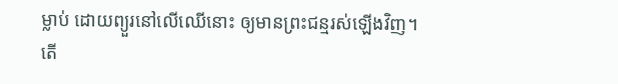ម្លាប់ ដោយព្យួរនៅលើឈើនោះ ឲ្យមានព្រះជន្មរស់ឡើងវិញ។
តើ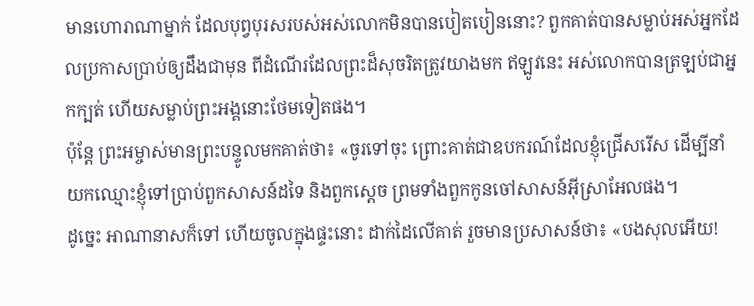មានហោរាណាម្នាក់ ដែលបុព្វបុរសរបស់អស់លោកមិនបានបៀតបៀននោះ? ពួកគាត់បានសម្លាប់អស់អ្នកដែលប្រកាសប្រាប់ឲ្យដឹងជាមុន ពីដំណើរដែលព្រះដ៏សុចរិតត្រូវយាងមក ឥឡូវនេះ អស់លោកបានត្រឡប់ជាអ្នកក្បត់ ហើយសម្លាប់ព្រះអង្គនោះថែមទៀតផង។
ប៉ុន្តែ ព្រះអម្ចាស់មានព្រះបន្ទូលមកគាត់ថា៖ «ចូរទៅចុះ ព្រោះគាត់ជាឧបករណ៍ដែលខ្ញុំជ្រើសរើស ដើម្បីនាំយកឈ្មោះខ្ញុំទៅប្រាប់ពួកសាសន៍ដទៃ និងពួកស្តេច ព្រមទាំងពួកកូនចៅសាសន៍អ៊ីស្រាអែលផង។
ដូច្នេះ អាណានាសក៏ទៅ ហើយចូលក្នុងផ្ទះនោះ ដាក់ដៃលើគាត់ រួចមានប្រសាសន៍ថា៖ «បងសុលអើយ!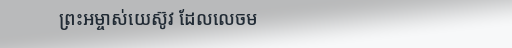ព្រះអម្ចាស់យេស៊ូវ ដែលលេចម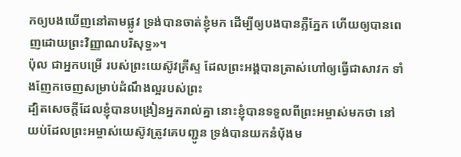កឲ្យបងឃើញនៅតាមផ្លូវ ទ្រង់បានចាត់ខ្ញុំមក ដើម្បីឲ្យបងបានភ្លឺភ្នែក ហើយឲ្យបានពេញដោយព្រះវិញ្ញាណបរិសុទ្ធ»។
ប៉ុល ជាអ្នកបម្រើ របស់ព្រះយេស៊ូវគ្រីស្ទ ដែលព្រះអង្គបានត្រាស់ហៅឲ្យធ្វើជាសាវក ទាំងញែកចេញសម្រាប់ដំណឹងល្អរបស់ព្រះ
ដ្បិតសេចក្តីដែលខ្ញុំបានបង្រៀនអ្នករាល់គ្នា នោះខ្ញុំបានទទួលពីព្រះអម្ចាស់មកថា នៅយប់ដែលព្រះអម្ចាស់យេស៊ូវត្រូវគេបញ្ជូន ទ្រង់បានយកនំបុ័ងម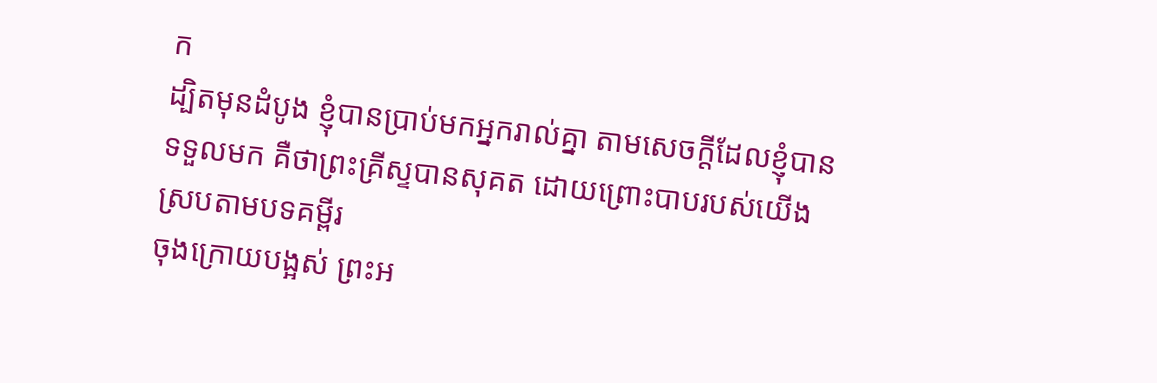ក
ដ្បិតមុនដំបូង ខ្ញុំបានប្រាប់មកអ្នករាល់គ្នា តាមសេចក្តីដែលខ្ញុំបានទទួលមក គឺថាព្រះគ្រីស្ទបានសុគត ដោយព្រោះបាបរបស់យើង ស្របតាមបទគម្ពីរ
ចុងក្រោយបង្អស់ ព្រះអ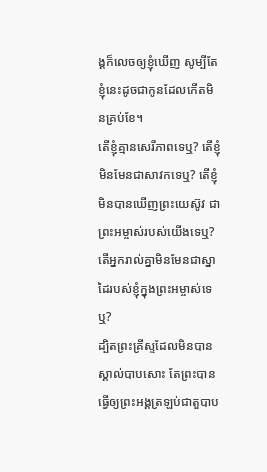ង្គក៏លេចឲ្យខ្ញុំឃើញ សូម្បីតែខ្ញុំនេះដូចជាកូនដែលកើតមិនគ្រប់ខែ។
តើខ្ញុំគ្មានសេរីភាពទេឬ? តើខ្ញុំមិនមែនជាសាវកទេឬ? តើខ្ញុំមិនបានឃើញព្រះយេស៊ូវ ជាព្រះអម្ចាស់របស់យើងទេឬ? តើអ្នករាល់គ្នាមិនមែនជាស្នាដៃរបស់ខ្ញុំក្នុងព្រះអម្ចាស់ទេឬ?
ដ្បិតព្រះគ្រីស្ទដែលមិនបានស្គាល់បាបសោះ តែព្រះបានធ្វើឲ្យព្រះអង្គត្រឡប់ជាតួបាប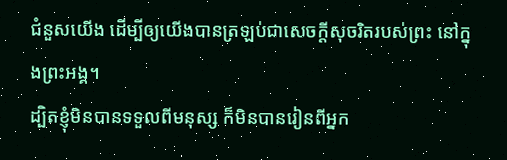ជំនួសយើង ដើម្បីឲ្យយើងបានត្រឡប់ជាសេចក្តីសុចរិតរបស់ព្រះ នៅក្នុងព្រះអង្គ។
ដ្បិតខ្ញុំមិនបានទទួលពីមនុស្ស ក៏មិនបានរៀនពីអ្នក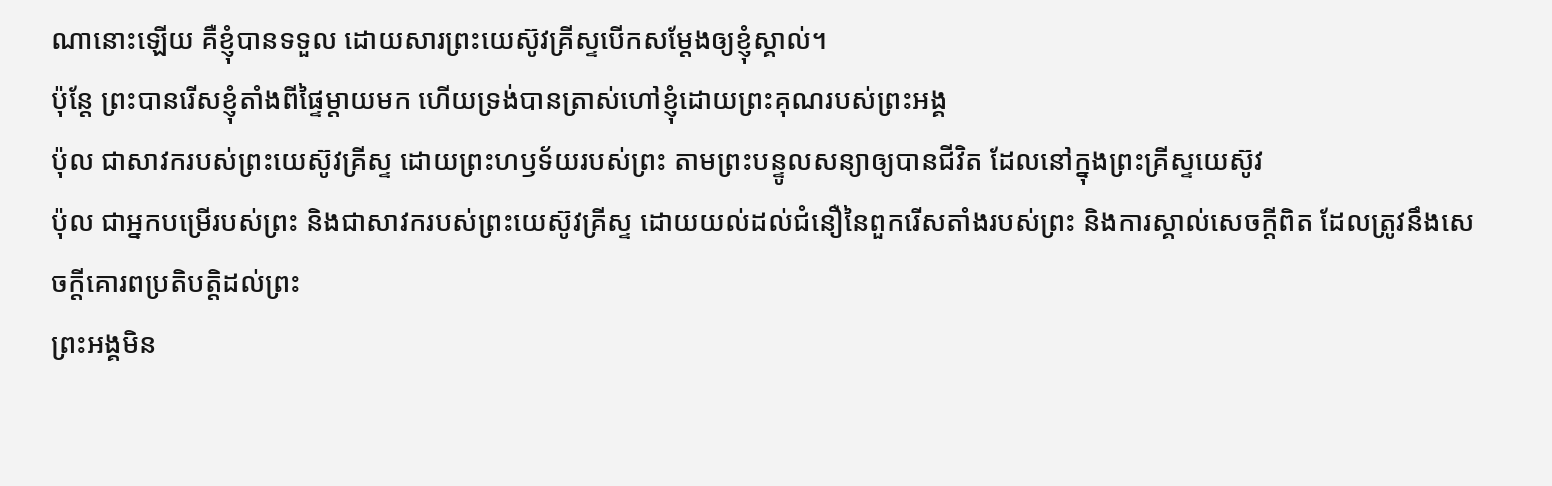ណានោះឡើយ គឺខ្ញុំបានទទួល ដោយសារព្រះយេស៊ូវគ្រីស្ទបើកសម្ដែងឲ្យខ្ញុំស្គាល់។
ប៉ុន្តែ ព្រះបានរើសខ្ញុំតាំងពីផ្ទៃម្តាយមក ហើយទ្រង់បានត្រាស់ហៅខ្ញុំដោយព្រះគុណរបស់ព្រះអង្គ
ប៉ុល ជាសាវករបស់ព្រះយេស៊ូវគ្រីស្ទ ដោយព្រះហឫទ័យរបស់ព្រះ តាមព្រះបន្ទូលសន្យាឲ្យបានជីវិត ដែលនៅក្នុងព្រះគ្រីស្ទយេស៊ូវ
ប៉ុល ជាអ្នកបម្រើរបស់ព្រះ និងជាសាវករបស់ព្រះយេស៊ូវគ្រីស្ទ ដោយយល់ដល់ជំនឿនៃពួករើសតាំងរបស់ព្រះ និងការស្គាល់សេចក្ដីពិត ដែលត្រូវនឹងសេចក្ដីគោរពប្រតិបត្តិដល់ព្រះ
ព្រះអង្គមិន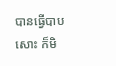បានធ្វើបាបសោះ ក៏មិ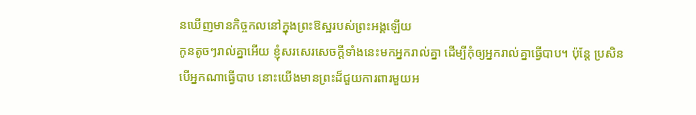នឃើញមានកិច្ចកលនៅក្នុងព្រះឱស្ឋរបស់ព្រះអង្គឡើយ
កូនតូចៗរាល់គ្នាអើយ ខ្ញុំសរសេរសេចក្ដីទាំងនេះមកអ្នករាល់គ្នា ដើម្បីកុំឲ្យអ្នករាល់គ្នាធ្វើបាប។ ប៉ុន្ដែ ប្រសិនបើអ្នកណាធ្វើបាប នោះយើងមានព្រះដ៏ជួយការពារមួយអ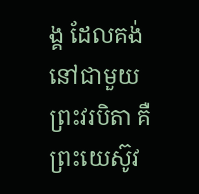ង្គ ដែលគង់នៅជាមួយព្រះវរបិតា គឺព្រះយេស៊ូវ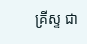គ្រីស្ទ ជា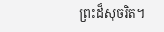ព្រះដ៏សុចរិត។